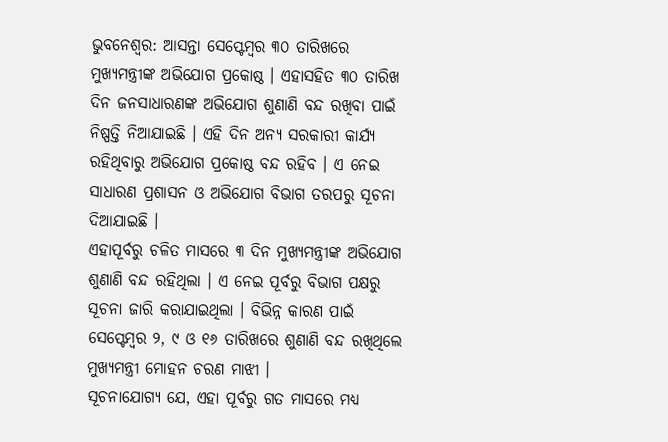ଭୁବନେଶ୍ୱର: ଆସନ୍ତା ସେପ୍ଟେମ୍ବର ୩୦ ତାରିଖରେ ମୁଖ୍ୟମନ୍ତ୍ରୀଙ୍କ ଅଭିଯୋଗ ପ୍ରକୋଷ୍ଠ । ଏହାସହିତ ୩୦ ତାରିଖ ଦିନ ଜନସାଧାରଣଙ୍କ ଅଭିଯୋଗ ଶୁଣାଣି ବନ୍ଦ ରଖିବା ପାଇଁ ନିଷ୍ପତ୍ତି ନିଆଯାଇଛି । ଏହି ଦିନ ଅନ୍ୟ ସରକାରୀ କାର୍ଯ୍ୟ ରହିଥିବାରୁ ଅଭିଯୋଗ ପ୍ରକୋଷ୍ଠ ବନ୍ଦ ରହିବ । ଏ ନେଇ ସାଧାରଣ ପ୍ରଶାସନ ଓ ଅଭିଯୋଗ ବିଭାଗ ତରପରୁ ସୂଚନା ଦିଆଯାଇଛି ।
ଏହାପୂର୍ବରୁ ଚଳିତ ମାସରେ ୩ ଦିନ ମୁଖ୍ୟମନ୍ତ୍ରୀଙ୍କ ଅଭିଯୋଗ ଶୁଣାଣି ବନ୍ଦ ରହିଥିଲା । ଏ ନେଇ ପୂର୍ବରୁ ବିଭାଗ ପକ୍ଷରୁ ସୂଚନା ଜାରି କରାଯାଇଥିଲା । ବିଭିନ୍ନ କାରଣ ପାଇଁ ସେପ୍ଟେମ୍ବର ୨, ୯ ଓ ୧୬ ତାରିଖରେ ଶୁଣାଣି ବନ୍ଦ ରଖିଥିଲେ ମୁଖ୍ୟମନ୍ତ୍ରୀ ମୋହନ ଚରଣ ମାଝୀ ।
ସୂଚନାଯୋଗ୍ୟ ଯେ, ଏହା ପୂର୍ବରୁ ଗତ ମାସରେ ମଧ୍ୟ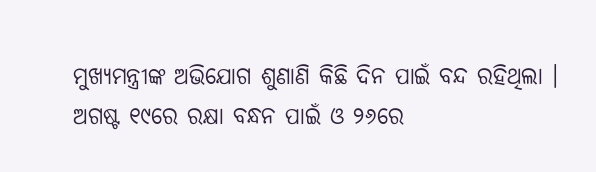ମୁଖ୍ୟମନ୍ତ୍ରୀଙ୍କ ଅଭିଯୋଗ ଶୁଣାଣି କିଛି ଦିନ ପାଇଁ ବନ୍ଦ ରହିଥିଲା । ଅଗଷ୍ଟ ୧୯ରେ ରକ୍ଷା ବନ୍ଧନ ପାଇଁ ଓ ୨୬ରେ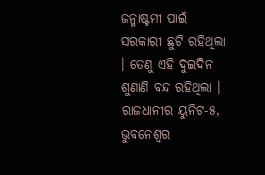ଜନ୍ମାଷ୍ଟମୀ ପାଇଁ ସରକାରୀ ଛୁଟି ରହିଥିଲା । ତେଣୁ ଏହି ଦୁଇଦିନ ଶୁଣାଣି ବନ୍ଦ ରହିଥିଲା । ରାଜଧାନୀର ୟୁନିଟ-୫, ଭୁବନେଶ୍ୱର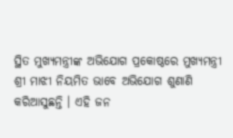ସ୍ଥିତ ମୁଖ୍ୟମନ୍ତ୍ରୀଙ୍କ ଅଭିଯୋଗ ପ୍ରକୋଷ୍ଠରେ ମୁଖ୍ୟମନ୍ତ୍ରୀ ଶ୍ରୀ ମାଝୀ ନିୟମିତ ଭାବେ ଅଭିଯୋଗ ଶୁଣାଣି କରିଆସୁଛନ୍ତି । ଏହି ଜନ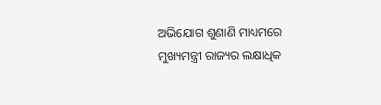ଅଭିଯୋଗ ଶୁଣାଣି ମାଧ୍ୟମରେ ମୁଖ୍ୟମନ୍ତ୍ରୀ ରାଜ୍ୟର ଲକ୍ଷାଧିକ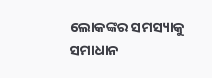ଲୋକଙ୍କର ସମସ୍ୟାକୁ ସମାଧାନ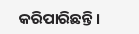କରିପାରିଛନ୍ତି ।